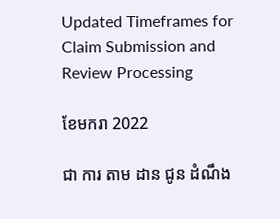Updated Timeframes for Claim Submission and Review Processing

ខែមករា 2022

ជា ការ តាម ដាន ជូន ដំណឹង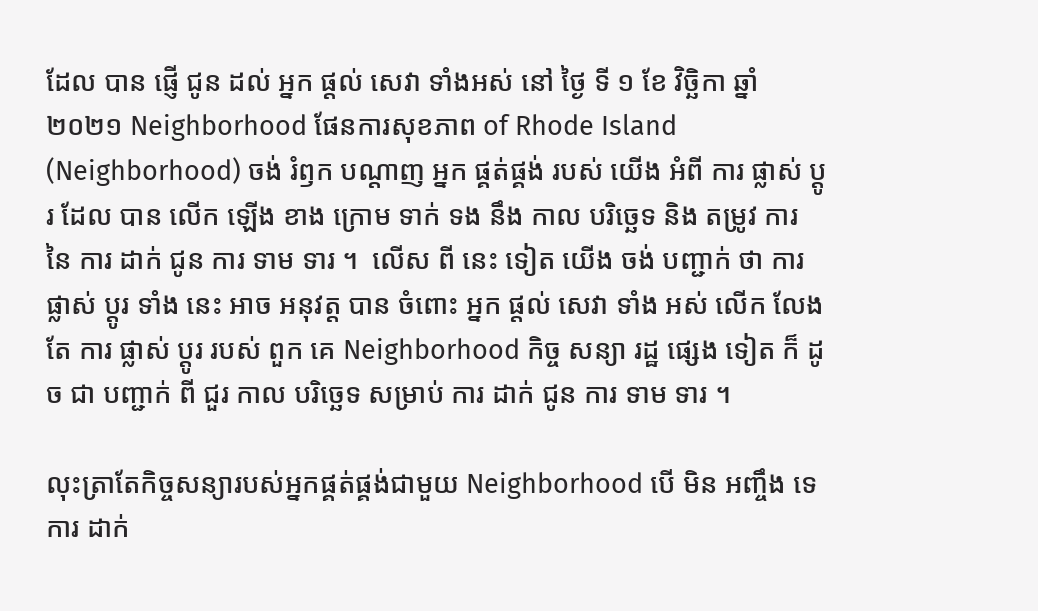ដែល បាន ផ្ញើ ជូន ដល់ អ្នក ផ្តល់ សេវា ទាំងអស់ នៅ ថ្ងៃ ទី ១ ខែ វិច្ឆិកា ឆ្នាំ ២០២១ Neighborhood ផែនការសុខភាព of Rhode Island (Neighborhood) ចង់ រំឭក បណ្តាញ អ្នក ផ្គត់ផ្គង់ របស់ យើង អំពី ការ ផ្លាស់ ប្តូរ ដែល បាន លើក ឡើង ខាង ក្រោម ទាក់ ទង នឹង កាល បរិច្ឆេទ និង តម្រូវ ការ នៃ ការ ដាក់ ជូន ការ ទាម ទារ ។  លើស ពី នេះ ទៀត យើង ចង់ បញ្ជាក់ ថា ការ ផ្លាស់ ប្តូរ ទាំង នេះ អាច អនុវត្ត បាន ចំពោះ អ្នក ផ្តល់ សេវា ទាំង អស់ លើក លែង តែ ការ ផ្លាស់ ប្តូរ របស់ ពួក គេ Neighborhood កិច្ច សន្យា រដ្ឋ ផ្សេង ទៀត ក៏ ដូច ជា បញ្ជាក់ ពី ជួរ កាល បរិច្ឆេទ សម្រាប់ ការ ដាក់ ជូន ការ ទាម ទារ ។

លុះត្រាតែកិច្ចសន្យារបស់អ្នកផ្គត់ផ្គង់ជាមួយ Neighborhood បើ មិន អញ្ចឹង ទេ ការ ដាក់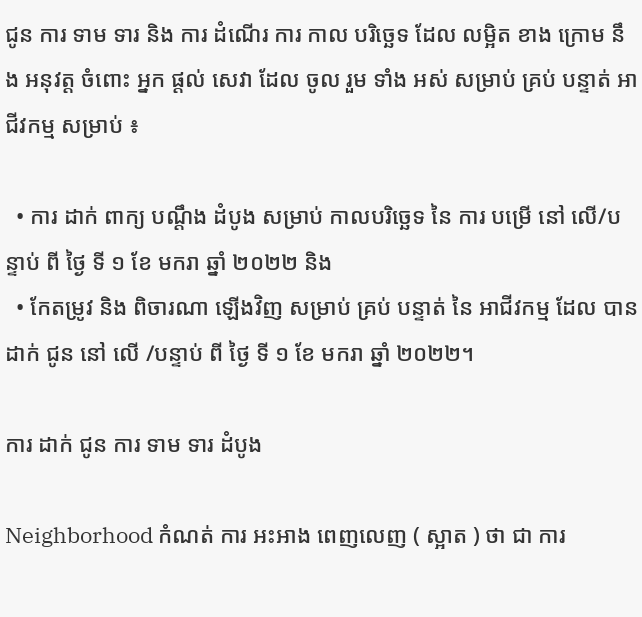ជូន ការ ទាម ទារ និង ការ ដំណើរ ការ កាល បរិច្ឆេទ ដែល លម្អិត ខាង ក្រោម នឹង អនុវត្ត ចំពោះ អ្នក ផ្តល់ សេវា ដែល ចូល រួម ទាំង អស់ សម្រាប់ គ្រប់ បន្ទាត់ អាជីវកម្ម សម្រាប់ ៖

  • ការ ដាក់ ពាក្យ បណ្តឹង ដំបូង សម្រាប់ កាលបរិច្ឆេទ នៃ ការ បម្រើ នៅ លើ/បន្ទាប់ ពី ថ្ងៃ ទី ១ ខែ មករា ឆ្នាំ ២០២២ និង
  • កែតម្រូវ និង ពិចារណា ឡើងវិញ សម្រាប់ គ្រប់ បន្ទាត់ នៃ អាជីវកម្ម ដែល បាន ដាក់ ជូន នៅ លើ /បន្ទាប់ ពី ថ្ងៃ ទី ១ ខែ មករា ឆ្នាំ ២០២២។

ការ ដាក់ ជូន ការ ទាម ទារ ដំបូង

Neighborhood កំណត់ ការ អះអាង ពេញលេញ ( ស្អាត ) ថា ជា ការ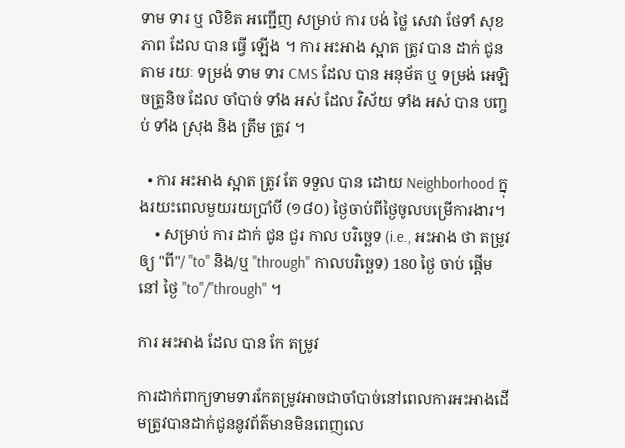ទាម ទារ ឬ លិខិត អញ្ជើញ សម្រាប់ ការ បង់ ថ្លៃ សេវា ថែទាំ សុខ ភាព ដែល បាន ធ្វើ ឡើង ។ ការ អះអាង ស្អាត ត្រូវ បាន ដាក់ ជូន តាម រយៈ ទម្រង់ ទាម ទារ CMS ដែល បាន អនុម័ត ឬ ទម្រង់ អេឡិចត្រូនិច ដែល ចាំបាច់ ទាំង អស់ ដែល វិស័យ ទាំង អស់ បាន បញ្ចប់ ទាំង ស្រុង និង ត្រឹម ត្រូវ ។

  • ការ អះអាង ស្អាត ត្រូវ តែ ទទួល បាន ដោយ Neighborhood ក្នុងរយះពេលមួយរយប្រាំបី (១៨០) ថ្ងៃចាប់ពីថ្ងៃចូលបម្រើការងារ។
    • សម្រាប់ ការ ដាក់ ជូន ជួរ កាល បរិច្ឆេទ (i.e., អះអាង ថា តម្រូវ ឲ្យ "ពី"/ "to" និង/ឬ "through" កាលបរិច្ឆេទ) 180 ថ្ងៃ ចាប់ ផ្តើម នៅ ថ្ងៃ "to"/"through" ។

ការ អះអាង ដែល បាន កែ តម្រូវ

ការដាក់ពាក្យទាមទារកែតម្រូវអាចជាចាំបាច់នៅពេលការអះអាងដើមត្រូវបានដាក់ជូននូវព័ត៌មានមិនពេញលេ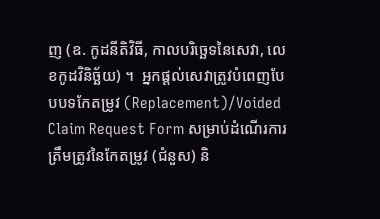ញ (ឧ. កូដនីតិវិធី, កាលបរិច្ឆេទនៃសេវា, លេខកូដវិនិច្ឆ័យ) ។  អ្នកផ្តល់សេវាត្រូវបំពេញបែបបទកែតម្រូវ (Replacement)/Voided Claim Request Form សម្រាប់ដំណើរការត្រឹមត្រូវនៃកែតម្រូវ (ជំនួស) និ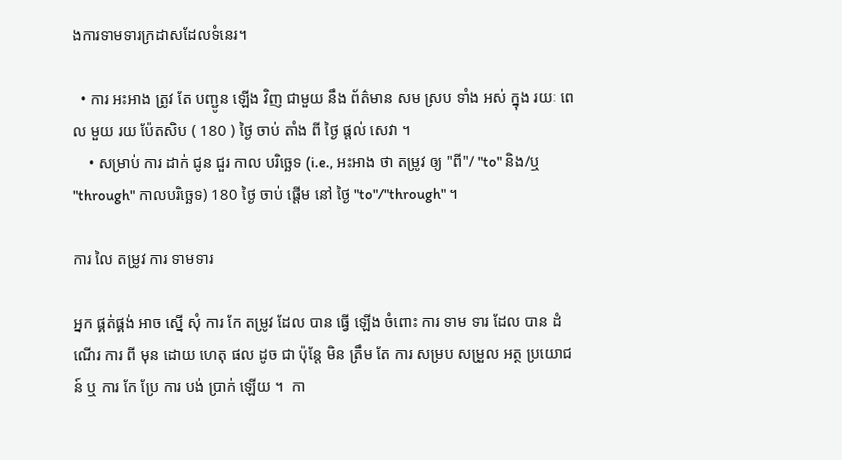ងការទាមទារក្រដាសដែលទំនេរ។

  • ការ អះអាង ត្រូវ តែ បញ្ជូន ឡើង វិញ ជាមួយ នឹង ព័ត៌មាន សម ស្រប ទាំង អស់ ក្នុង រយៈ ពេល មួយ រយ ប៉ែតសិប ( 180 ) ថ្ងៃ ចាប់ តាំង ពី ថ្ងៃ ផ្តល់ សេវា ។
    • សម្រាប់ ការ ដាក់ ជូន ជួរ កាល បរិច្ឆេទ (i.e., អះអាង ថា តម្រូវ ឲ្យ "ពី"/ "to" និង/ឬ "through" កាលបរិច្ឆេទ) 180 ថ្ងៃ ចាប់ ផ្តើម នៅ ថ្ងៃ "to"/"through" ។

ការ លៃ តម្រូវ ការ ទាមទារ

អ្នក ផ្គត់ផ្គង់ អាច ស្នើ សុំ ការ កែ តម្រូវ ដែល បាន ធ្វើ ឡើង ចំពោះ ការ ទាម ទារ ដែល បាន ដំណើរ ការ ពី មុន ដោយ ហេតុ ផល ដូច ជា ប៉ុន្តែ មិន ត្រឹម តែ ការ សម្រប សម្រួល អត្ថ ប្រយោជន៍ ឬ ការ កែ ប្រែ ការ បង់ ប្រាក់ ឡើយ ។  កា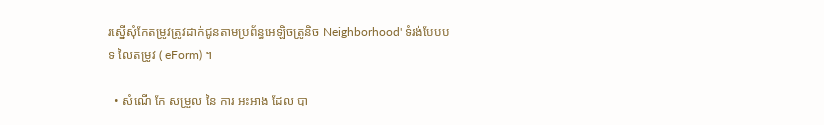រស្នើសុំកែតម្រូវត្រូវដាក់ជូនតាមប្រព័ន្ធអេឡិចត្រូនិច Neighborhood' ទំរង់បែបបទ លៃតម្រូវ ( eForm) ។

  • សំណើ កែ សម្រួល នៃ ការ អះអាង ដែល បា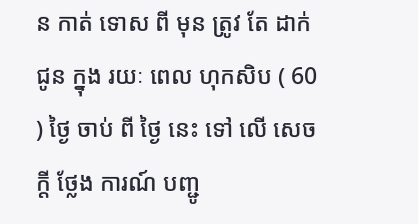ន កាត់ ទោស ពី មុន ត្រូវ តែ ដាក់ ជូន ក្នុង រយៈ ពេល ហុកសិប ( 60 ) ថ្ងៃ ចាប់ ពី ថ្ងៃ នេះ ទៅ លើ សេចក្តី ថ្លែង ការណ៍ បញ្ជូ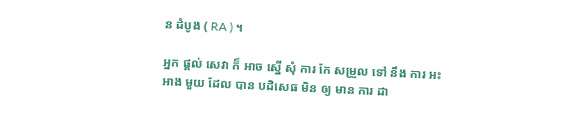ន ដំបូង ( RA ) ។

អ្នក ផ្តល់ សេវា ក៏ អាច ស្នើ សុំ ការ កែ សម្រួល ទៅ នឹង ការ អះអាង មួយ ដែល បាន បដិសេធ មិន ឲ្យ មាន ការ ដា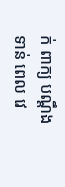ក់ ពាក្យ បណ្តឹង ទាន់ ពេល វេ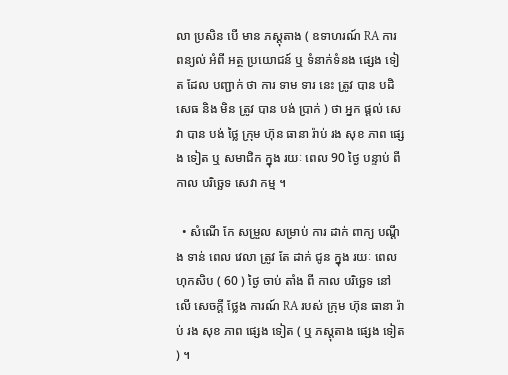លា ប្រសិន បើ មាន ភស្តុតាង ( ឧទាហរណ៍ RA ការ ពន្យល់ អំពី អត្ថ ប្រយោជន៍ ឬ ទំនាក់ទំនង ផ្សេង ទៀត ដែល បញ្ជាក់ ថា ការ ទាម ទារ នេះ ត្រូវ បាន បដិសេធ និង មិន ត្រូវ បាន បង់ ប្រាក់ ) ថា អ្នក ផ្តល់ សេវា បាន បង់ ថ្លៃ ក្រុម ហ៊ុន ធានា រ៉ាប់ រង សុខ ភាព ផ្សេង ទៀត ឬ សមាជិក ក្នុង រយៈ ពេល 90 ថ្ងៃ បន្ទាប់ ពី កាល បរិច្ឆេទ សេវា កម្ម ។

  • សំណើ កែ សម្រួល សម្រាប់ ការ ដាក់ ពាក្យ បណ្តឹង ទាន់ ពេល វេលា ត្រូវ តែ ដាក់ ជូន ក្នុង រយៈ ពេល ហុកសិប ( 60 ) ថ្ងៃ ចាប់ តាំង ពី កាល បរិច្ឆេទ នៅ លើ សេចក្តី ថ្លែង ការណ៍ RA របស់ ក្រុម ហ៊ុន ធានា រ៉ាប់ រង សុខ ភាព ផ្សេង ទៀត ( ឬ ភស្តុតាង ផ្សេង ទៀត ) ។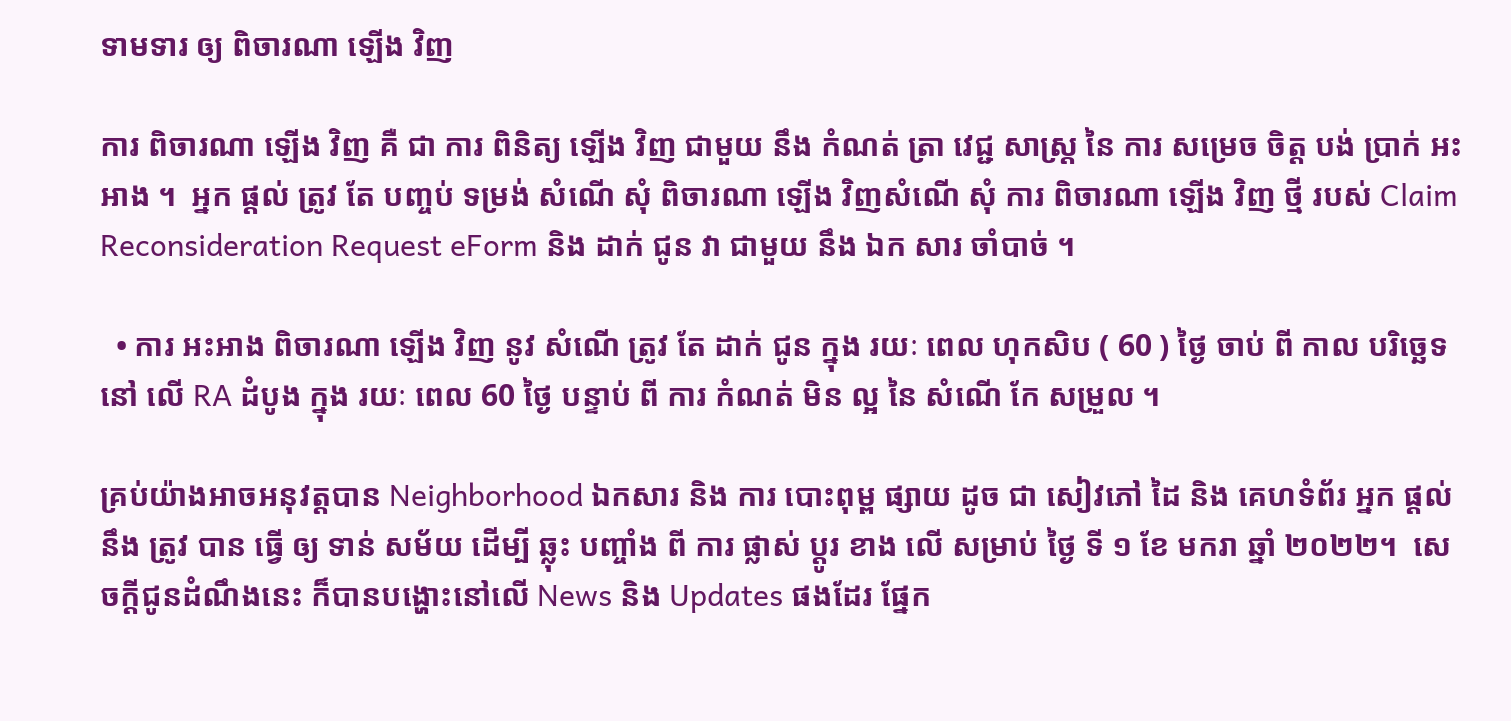ទាមទារ ឲ្យ ពិចារណា ឡើង វិញ

ការ ពិចារណា ឡើង វិញ គឺ ជា ការ ពិនិត្យ ឡើង វិញ ជាមួយ នឹង កំណត់ ត្រា វេជ្ជ សាស្ត្រ នៃ ការ សម្រេច ចិត្ត បង់ ប្រាក់ អះអាង ។  អ្នក ផ្តល់ ត្រូវ តែ បញ្ចប់ ទម្រង់ សំណើ សុំ ពិចារណា ឡើង វិញសំណើ សុំ ការ ពិចារណា ឡើង វិញ ថ្មី របស់ Claim Reconsideration Request eForm និង ដាក់ ជូន វា ជាមួយ នឹង ឯក សារ ចាំបាច់ ។

  • ការ អះអាង ពិចារណា ឡើង វិញ នូវ សំណើ ត្រូវ តែ ដាក់ ជូន ក្នុង រយៈ ពេល ហុកសិប ( 60 ) ថ្ងៃ ចាប់ ពី កាល បរិច្ឆេទ នៅ លើ RA ដំបូង ក្នុង រយៈ ពេល 60 ថ្ងៃ បន្ទាប់ ពី ការ កំណត់ មិន ល្អ នៃ សំណើ កែ សម្រួល ។

គ្រប់យ៉ាងអាចអនុវត្តបាន Neighborhood ឯកសារ និង ការ បោះពុម្ព ផ្សាយ ដូច ជា សៀវភៅ ដៃ និង គេហទំព័រ អ្នក ផ្ដល់ នឹង ត្រូវ បាន ធ្វើ ឲ្យ ទាន់ សម័យ ដើម្បី ឆ្លុះ បញ្ចាំង ពី ការ ផ្លាស់ ប្តូរ ខាង លើ សម្រាប់ ថ្ងៃ ទី ១ ខែ មករា ឆ្នាំ ២០២២។  សេចក្ដីជូនដំណឹងនេះ ក៏បានបង្ហោះនៅលើ News និង Updates ផងដែរ ផ្នែក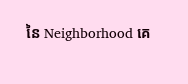នៃ Neighborhood គេ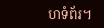ហទំព័រ។